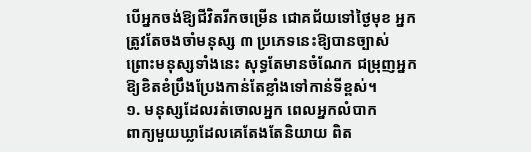បើអ្នកចង់ឱ្យជីវិតរីកចម្រើន ជោគជ័យទៅថ្ងៃមុខ អ្នកត្រូវតែចងចាំមនុស្ស ៣ ប្រភេទនេះឱ្យបានច្បាស់ ព្រោះមនុស្សទាំងនេះ សុទ្ធតែមានចំណែក ជម្រុញអ្នកឱ្យខិតខំប្រឹងប្រែងកាន់តែខ្លាំងទៅកាន់ទីខ្ពស់។
១. មនុស្សដែលរត់ចោលអ្នក ពេលអ្នកលំបាក
ពាក្យមួយឃ្លាដែលគេតែងតែនិយាយ ពិត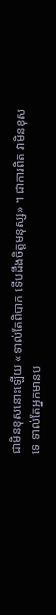ជាមិនខុសនោះឡើយ «ទាល់តែពិបាក ទើបដឹងចិត្តមនុស្ស» ។ ជាការពិត វាមិនខុសទេ ទាល់តែអ្នកមានប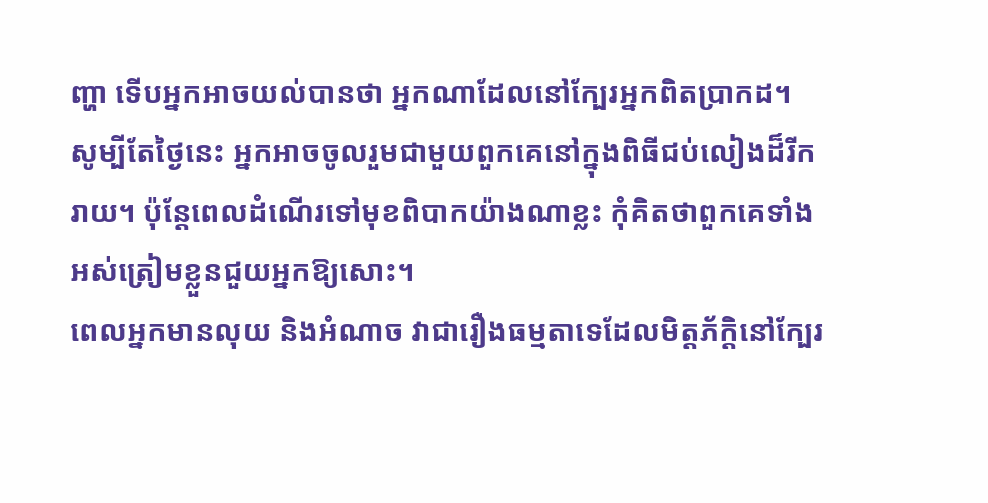ញ្ហា ទើបអ្នកអាចយល់បានថា អ្នកណាដែលនៅក្បែរអ្នកពិតប្រាកដ។ សូម្បីតែថ្ងៃនេះ អ្នកអាចចូលរួមជាមួយពួកគេនៅក្នុងពិធីជប់លៀងដ៏រីករាយ។ ប៉ុន្តែពេលដំណើរទៅមុខពិបាកយ៉ាងណាខ្លះ កុំគិតថាពួកគេទាំងអស់ត្រៀមខ្លួនជួយអ្នកឱ្យសោះ។
ពេលអ្នកមានលុយ និងអំណាច វាជារឿងធម្មតាទេដែលមិត្តភ័ក្តិនៅក្បែរ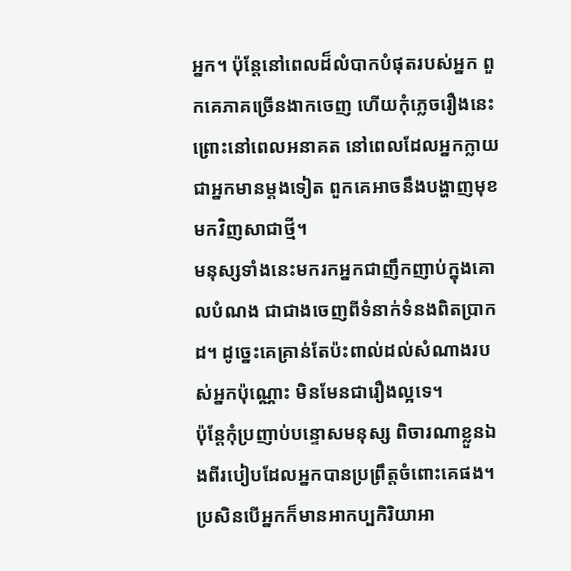អ្នក។ ប៉ុន្តែនៅពេលដ៏លំបាកបំផុតរបស់អ្នក ពួកគេភាគច្រើនងាកចេញ ហើយកុំភ្លេចរឿងនេះ ព្រោះនៅពេលអនាគត នៅពេលដែលអ្នកក្លាយជាអ្នកមានម្តងទៀត ពួកគេអាចនឹងបង្ហាញមុខមកវិញសាជាថ្មី។
មនុស្សទាំងនេះមករកអ្នកជាញឹកញាប់ក្នុងគោលបំណង ជាជាងចេញពីទំនាក់ទំនងពិតប្រាកដ។ ដូច្នេះគេគ្រាន់តែប៉ះពាល់ដល់សំណាងរបស់អ្នកប៉ុណ្ណោះ មិនមែនជារឿងល្អទេ។
ប៉ុន្តែកុំប្រញាប់បន្ទោសមនុស្ស ពិចារណាខ្លួនឯងពីរបៀបដែលអ្នកបានប្រព្រឹត្តចំពោះគេផង។ ប្រសិនបើអ្នកក៏មានអាកប្បកិរិយាអា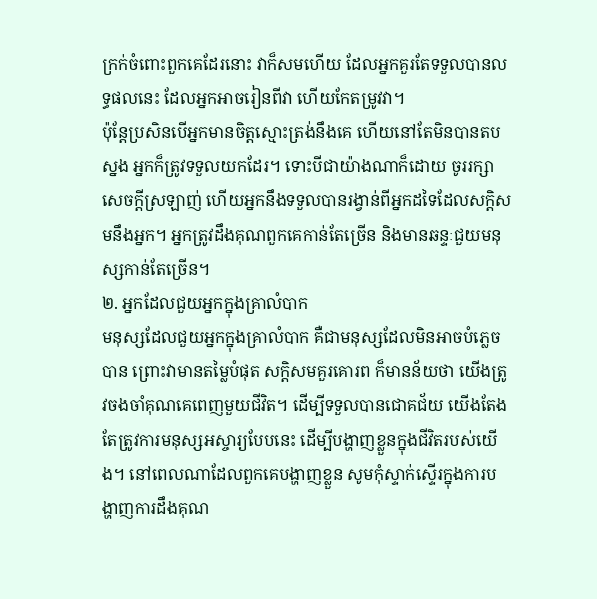ក្រក់ចំពោះពួកគេដែរនោះ វាក៏សមហើយ ដែលអ្នកគួរតែទទួលបានលទ្ធផលនេះ ដែលអ្នកអាចរៀនពីវា ហើយកែតម្រូវវា។
ប៉ុន្តែប្រសិនបើអ្នកមានចិត្តស្មោះត្រង់នឹងគេ ហើយនៅតែមិនបានតបស្នង អ្នកក៏ត្រូវទទួលយកដែរ។ ទោះបីជាយ៉ាងណាក៏ដោយ ចូររក្សាសេចក្ដីស្រឡាញ់ ហើយអ្នកនឹងទទួលបានរង្វាន់ពីអ្នកដទៃដែលសក្ដិសមនឹងអ្នក។ អ្នកត្រូវដឹងគុណពួកគេកាន់តែច្រើន និងមានឆន្ទៈជួយមនុស្សកាន់តែច្រើន។
២. អ្នកដែលជួយអ្នកក្នុងគ្រាលំបាក
មនុស្សដែលជួយអ្នកក្នុងគ្រាលំបាក គឺជាមនុស្សដែលមិនអាចបំភ្លេចបាន ព្រោះវាមានតម្លៃបំផុត សក្តិសមគួរគោរព ក៏មានន័យថា យើងត្រូវចងចាំគុណគេពេញមួយជីវិត។ ដើម្បីទទួលបានជោគជ័យ យើងតែងតែត្រូវការមនុស្សអស្ចារ្យបែបនេះ ដើម្បីបង្ហាញខ្លួនក្នុងជីវិតរបស់យើង។ នៅពេលណាដែលពួកគេបង្ហាញខ្លួន សូមកុំស្ទាក់ស្ទើរក្នុងការបង្ហាញការដឹងគុណ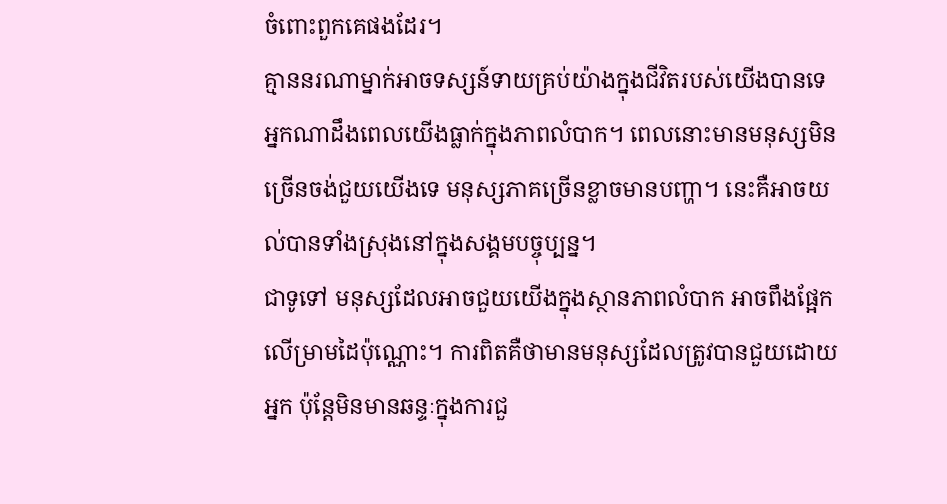ចំពោះពួកគេផងដែរ។
គ្មាននរណាម្នាក់អាចទស្សន៍ទាយគ្រប់យ៉ាងក្នុងជីវិតរបស់យើងបានទេ អ្នកណាដឹងពេលយើងធ្លាក់ក្នុងភាពលំបាក។ ពេលនោះមានមនុស្សមិនច្រើនចង់ជួយយើងទេ មនុស្សភាគច្រើនខ្លាចមានបញ្ហា។ នេះគឺអាចយល់បានទាំងស្រុងនៅក្នុងសង្គមបច្ចុប្បន្ន។
ជាទូទៅ មនុស្សដែលអាចជួយយើងក្នុងស្ថានភាពលំបាក អាចពឹងផ្អែកលើម្រាមដៃប៉ុណ្ណោះ។ ការពិតគឺថាមានមនុស្សដែលត្រូវបានជួយដោយអ្នក ប៉ុន្តែមិនមានឆន្ទៈក្នុងការជួ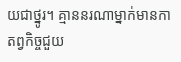យជាថ្នូរ។ គ្មាននរណាម្នាក់មានកាតព្វកិច្ចជួយ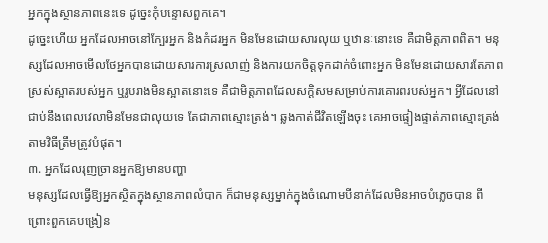អ្នកក្នុងស្ថានភាពនេះទេ ដូច្នេះកុំបន្ទោសពួកគេ។
ដូច្នេះហើយ អ្នកដែលអាចនៅក្បែរអ្នក និងកំដរអ្នក មិនមែនដោយសារលុយ ឬឋានៈនោះទេ គឺជាមិត្តភាពពិត។ មនុស្សដែលអាចមើលថែអ្នកបានដោយសារការស្រលាញ់ និងការយកចិត្តទុកដាក់ចំពោះអ្នក មិនមែនដោយសារតែភាពស្រស់ស្អាតរបស់អ្នក ឬរូបរាងមិនស្អាតនោះទេ គឺជាមិត្តភាពដែលសក្តិសមសម្រាប់ការគោរពរបស់អ្នក។ អ្វីដែលនៅជាប់នឹងពេលវេលាមិនមែនជាលុយទេ តែជាភាពស្មោះត្រង់។ ឆ្លងកាត់ជីវិតឡើងចុះ គេអាចផ្ទៀងផ្ទាត់ភាពស្មោះត្រង់តាមវិធីត្រឹមត្រូវបំផុត។
៣. អ្នកដែលរុញច្រានអ្នកឱ្យមានបញ្ហា
មនុស្សដែលធ្វើឱ្យអ្នកស្ថិតក្នុងស្ថានភាពលំបាក ក៏ជាមនុស្សម្នាក់ក្នុងចំណោមបីនាក់ដែលមិនអាចបំភ្លេចបាន ពីព្រោះពួកគេបង្រៀន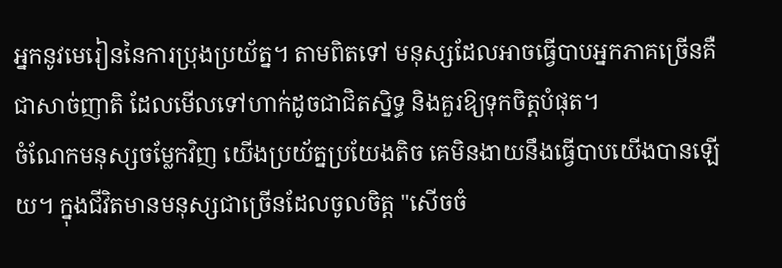អ្នកនូវមេរៀននៃការប្រុងប្រយ័ត្ន។ តាមពិតទៅ មនុស្សដែលអាចធ្វើបាបអ្នកភាគច្រើនគឺជាសាច់ញាតិ ដែលមើលទៅហាក់ដូចជាជិតស្និទ្ធ និងគួរឱ្យទុកចិត្តបំផុត។
ចំណែកមនុស្សចម្លែកវិញ យើងប្រយ័ត្នប្រយែងតិច គេមិនងាយនឹងធ្វើបាបយើងបានឡើយ។ ក្នុងជីវិតមានមនុស្សជាច្រើនដែលចូលចិត្ត "សើចចំ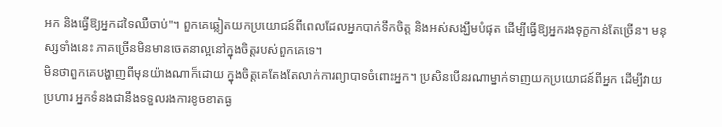អក និងធ្វើឱ្យអ្នកដទៃឈឺចាប់"។ ពួកគេឆ្លៀតយកប្រយោជន៍ពីពេលដែលអ្នកបាក់ទឹកចិត្ត និងអស់សង្ឃឹមបំផុត ដើម្បីធ្វើឱ្យអ្នករងទុក្ខកាន់តែច្រើន។ មនុស្សទាំងនេះ ភាគច្រើនមិនមានចេតនាល្អនៅក្នុងចិត្តរបស់ពួកគេទេ។
មិនថាពួកគេបង្ហាញពីមុនយ៉ាងណាក៏ដោយ ក្នុងចិត្តគេតែងតែលាក់ការព្យាបាទចំពោះអ្នក។ ប្រសិនបើនរណាម្នាក់ទាញយកប្រយោជន៍ពីអ្នក ដើម្បីវាយប្រហារ អ្នកទំនងជានឹងទទួលរងការខូចខាតធ្ង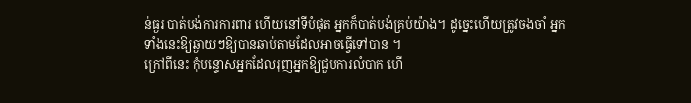ន់ធ្ងរ បាត់បង់ការការពារ ហើយនៅទីបំផុត អ្នកក៏បាត់បង់គ្រប់យ៉ាង។ ដូច្នេះហើយត្រូវចងចាំ អ្នកទាំងនេះឱ្យឆ្ងាយៗឱ្យបានឆាប់តាមដែលអាចធ្វើទៅបាន ។
ក្រៅពីនេះ កុំបន្ទោសអ្នកដែលរុញអ្នកឱ្យជួបការលំបាក ហើ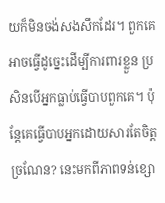យក៏មិនចង់សងសឹកដែរ។ ពួកគេអាចធ្វើដូច្នេះដើម្បីការពារខ្លួន ប្រសិនបើអ្នកធ្លាប់ធ្វើបាបពួកគេ។ ប៉ុន្តែគេធ្វើបាបអ្នកដោយសារតែចិត្តច្រណែន? នេះមកពីភាពទន់ខ្សោ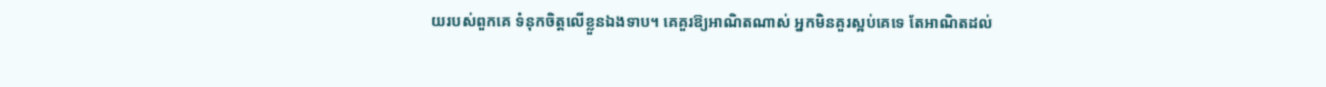យរបស់ពួកគេ ទំនុកចិត្តលើខ្លួនឯងទាប។ គេគួរឱ្យអាណិតណាស់ អ្នកមិនគួរស្អប់គេទេ តែអាណិតដល់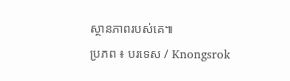ស្ថានភាពរបស់គេ៕
ប្រភព ៖ បរទេស / Knongsrok